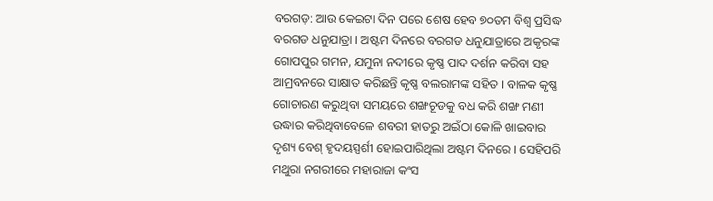ବରଗଡ଼: ଆଉ କେଇଟା ଦିନ ପରେ ଶେଷ ହେବ ୭୦ତମ ବିଶ୍ୱ ପ୍ରସିଦ୍ଧ ବରଗଡ ଧନୁଯାତ୍ରା । ଅଷ୍ଟମ ଦିନରେ ବରଗଡ ଧନୁଯାତ୍ରାରେ ଅକୃରଙ୍କ ଗୋପପୁର ଗମନ, ଯମୁନା ନଦୀରେ କୃଷ୍ଣ ପାଦ ଦର୍ଶନ କରିବା ସହ ଆମ୍ରବନରେ ସାକ୍ଷାତ କରିଛନ୍ତି କୃଷ୍ଣ ବଲରାମଙ୍କ ସହିତ । ବାଳକ କୃଷ୍ଣ ଗୋଚାରଣ କରୁଥିବା ସମୟରେ ଶଙ୍ଖଚୂଡକୁ ବଧ କରି ଶଙ୍ଖ ମଣୀ ଉଦ୍ଧାର କରିଥିବାବେଳେ ଶବରୀ ହାତରୁ ଅଇଁଠା କୋଳି ଖାଇବାର ଦୃଶ୍ୟ ବେଶ୍ ହୃଦୟସ୍ପର୍ଶୀ ହୋଇପାରିଥିଲା ଅଷ୍ଟମ ଦିନରେ । ସେହିପରି ମଥୁରା ନଗରୀରେ ମହାରାଜା କଂସ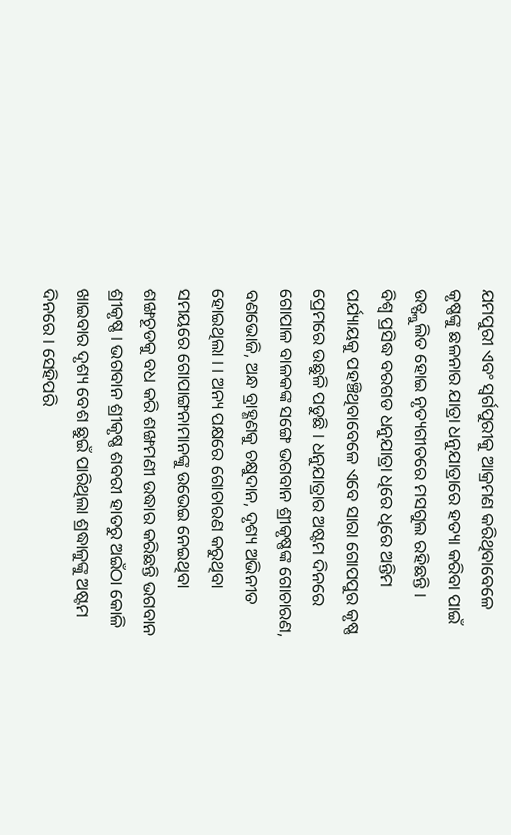ଯମପୁରୀ ଏବଂ ସ୍ୱର୍ଗପୁରୀକୁ ଆକ୍ରମଣ କରିଥିବାବେଳେ କୃଷ୍ଣଙ୍କୁ ଛଳନାର ଯାତ୍ରା ଧନୁଯାତ୍ରାରେ ହତ୍ୟା କରିବା ପାଇଁ ଉତ୍ଫ୍ଲୁଲିତ ହୋଇ ନୃତ୍ୟଗୀତରେ ମସଗୁଲ ରହିଛନ୍ତି ।
ବିଶ୍ୱ ପ୍ରସିଦ୍ଧ ବରଗଡ ଧନୁଯାତ୍ରା ଧିରେ ଧିରେ ଅନ୍ତିମ ପର୍ଯ୍ୟାୟକୁ ପହଞ୍ଚିଥିବାବେଳେ ଏବେ ସାରା ଗୋପପୁର କୃଷ୍ଣ ପ୍ରେମରେ ଉଛୁଳି ପଡୁଛି । ଧନୁଯାତ୍ରାର ଅଷ୍ଟମ ଦିନରେ ଗୋପାଳ ବାଳକଙ୍କ ସଙ୍ଗେ ଭଗବାନ ଶ୍ରୀକୃଷ୍ଣଙ୍କ ଗୋଚାରଣ, ବଣଭୋଜି, ଅନ୍ଧ ବ୍ରାହ୍ଣଣକୁ ଚକ୍ଷୁଦାନ, ଦୃଶ୍ୟ ଅଭିନୀତ ହୋଇଥିଲା । । ଅନ୍ୟ ପକ୍ଷରେ ଗୋଚାରଣ କରୁଥିବା ସମୟରେ ଗୋପାଙ୍ଗନାମାନଙ୍କୁ ଉଭେଇ ନେଇଥିବା ଶଙ୍ଖଚୂଡକୁ ବଧ କରି ଶଙ୍ଖମଣୀ ଉଦ୍ଧାର କରିଛନ୍ତି ଭଗବାନ ଶ୍ରୀକୃଷ୍ଣ । ଭଗବାନ ଶ୍ରୀକୃଷ୍ଣ ଶବରୀ ହାତରୁ ଅଇଁଠା କୋଳି ଖାଇବାର ଦୃଶ୍ୟ ବେଶ ଛୁଇଁ ପାରିଥିଲା ଶ୍ରଦ୍ଧାଳୁଙ୍କୁ ଅଷ୍ଟମ ଦିନରେ । ସେହିପରି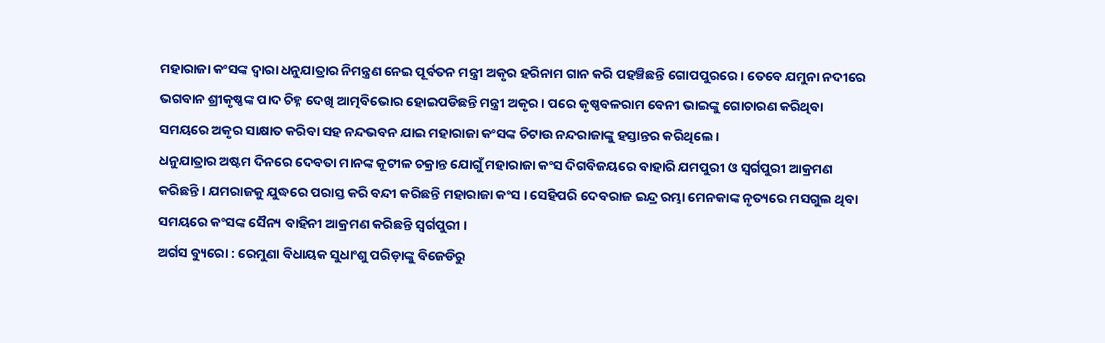ମହାରାଜା କଂସଙ୍କ ଦ୍ୱାରା ଧନୁଯାତ୍ରାର ନିମନ୍ତ୍ରଣ ନେଇ ପୂର୍ବତନ ମନ୍ତ୍ରୀ ଅକୃର ହରିନାମ ଗାନ କରି ପହଞ୍ଚିଛନ୍ତି ଗୋପପୁରରେ । ତେବେ ଯମୁନା ନଦୀରେ ଭଗବାନ ଶ୍ରୀକୃଷ୍ଣଙ୍କ ପାଦ ଚିହ୍ନ ଦେଖି ଆତ୍ମବିଭୋର ହୋଇପଡିଛନ୍ତି ମନ୍ତ୍ରୀ ଅକୃର । ପରେ କୃଷ୍ଣବଳରାମ ବେନୀ ଭାଇଙ୍କୁ ଗୋଚାରଣ କରିଥିବା ସମୟରେ ଅକୃର ସାକ୍ଷାତ କରିବା ସହ ନନ୍ଦଭବନ ଯାଇ ମହାରାଜା କଂସଙ୍କ ଚିଟାଉ ନନ୍ଦରାଜାଙ୍କୁ ହସ୍ତାନ୍ତର କରିଥିଲେ ।
ଧନୁଯାତ୍ରାର ଅଷ୍ଟମ ଦିନରେ ଦେବତା ମାନଙ୍କ କୂଟୀଳ ଚକ୍ରାନ୍ତ ଯୋଗୁଁ ମହାରାଜା କଂସ ଦିଗବିଜୟରେ ବାହାରି ଯମପୁରୀ ଓ ସ୍ୱର୍ଗପୁରୀ ଆକ୍ରମଣ କରିଛନ୍ତି । ଯମରାଜକୁ ଯୁଦ୍ଧରେ ପରାସ୍ତ କରି ବନ୍ଦୀ କରିଛନ୍ତି ମହାରାଜା କଂସ । ସେହିପରି ଦେବରାଜ ଇନ୍ଦ୍ର ରମ୍ଭା ମେନକାଙ୍କ ନୃତ୍ୟରେ ମସଗୁଲ ଥିବା ସମୟରେ କଂସଙ୍କ ସୈନ୍ୟ ବାହିନୀ ଆକ୍ରମଣ କରିଛନ୍ତି ସ୍ୱର୍ଗପୁରୀ ।
ଅର୍ଗସ ବ୍ୟୁରୋ : ରେମୁଣା ବିଧାୟକ ସୁଧାଂଶୁ ପରିଡ଼ାଙ୍କୁ ବିଜେଡିରୁ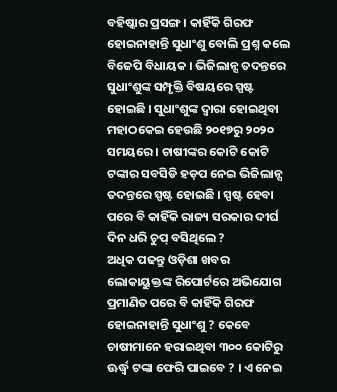ବହିଷ୍କାର ପ୍ରସଙ୍ଗ । କାହିଁକି ଗିରଫ ହୋଇନାହାନ୍ତି ସୁଧାଂଶୁ ବୋଲି ପ୍ରଶ୍ନ କଲେ ବିଜେପି ବିଧାୟକ । ଭିଜିଲାନ୍ସ ତଦନ୍ତରେ ସୁଧାଂଶୁଙ୍କ ସମ୍ପୃକ୍ତି ବିଷୟରେ ସ୍ପଷ୍ଟ ହୋଇଛି । ସୁଧାଂଶୁଙ୍କ ଦ୍ବାରା ହୋଇଥିବା ମହାଠକେଇ ହେଉଛି ୨୦୧୭ରୁ ୨୦୨୦ ସମୟରେ । ଚାଷୀଙ୍କର କୋଟି କୋଟି ଟଙ୍କାର ସବସିଡି ହଡ଼ପ ନେଇ ଭିଜିଲାନ୍ସ ତଦନ୍ତରେ ସ୍ପଷ୍ଟ ହୋଇଛି । ସ୍ପଷ୍ଟ ହେବା ପରେ ବି କାହିଁକି ରାଜ୍ୟ ସରକାର ଦୀର୍ଘ ଦିନ ଧରି ଚୁପ୍ ବସିଥିଲେ ?
ଅଧିକ ପଢନ୍ତୁ ଓଡ଼ିଶା ଖବର
ଲୋକାୟୁକ୍ତଙ୍କ ରିପୋର୍ଟରେ ଅଭିଯୋଗ ପ୍ରମାଣିତ ପରେ ବି କାହିଁକି ଗିରଫ ହୋଇନାହାନ୍ତି ସୁଧାଂଶୁ ? କେବେ ଚାଷୀମାନେ ହରାଇଥିବା ୩୦୦ କୋଟିରୁ ଊର୍ଦ୍ଧ୍ବ ଟଙ୍କା ଫେରି ପାଇବେ ? । ଏ ନେଇ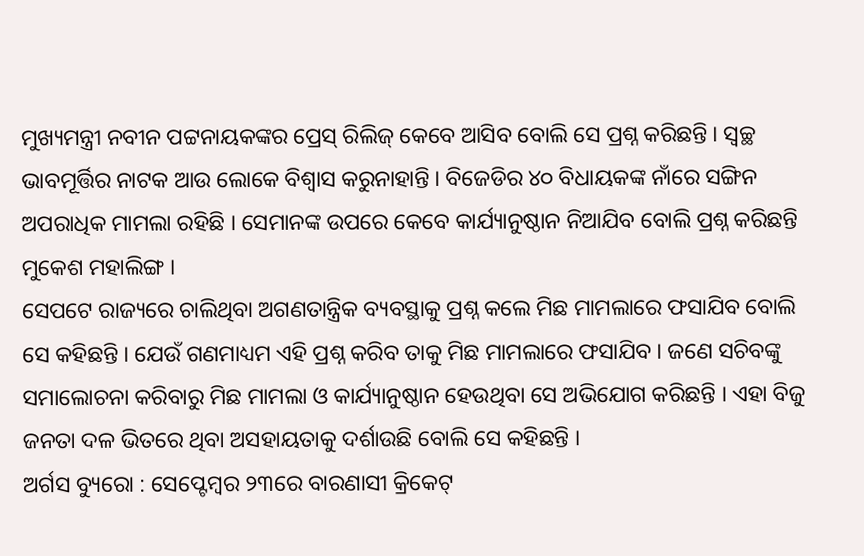ମୁଖ୍ୟମନ୍ତ୍ରୀ ନବୀନ ପଟ୍ଟନାୟକଙ୍କର ପ୍ରେସ୍ ରିଲିଜ୍ କେବେ ଆସିବ ବୋଲି ସେ ପ୍ରଶ୍ନ କରିଛନ୍ତି । ସ୍ଵଚ୍ଛ ଭାବମୂର୍ତ୍ତିର ନାଟକ ଆଉ ଲୋକେ ବିଶ୍ଵାସ କରୁନାହାନ୍ତି । ବିଜେଡିର ୪୦ ବିଧାୟକଙ୍କ ନାଁରେ ସଙ୍ଗିନ ଅପରାଧିକ ମାମଲା ରହିଛି । ସେମାନଙ୍କ ଉପରେ କେବେ କାର୍ଯ୍ୟାନୁଷ୍ଠାନ ନିଆଯିବ ବୋଲି ପ୍ରଶ୍ନ କରିଛନ୍ତି ମୁକେଶ ମହାଲିଙ୍ଗ ।
ସେପଟେ ରାଜ୍ୟରେ ଚାଲିଥିବା ଅଗଣତାନ୍ତ୍ରିକ ବ୍ୟବସ୍ଥାକୁ ପ୍ରଶ୍ନ କଲେ ମିଛ ମାମଲାରେ ଫସାଯିବ ବୋଲି ସେ କହିଛନ୍ତି । ଯେଉଁ ଗଣମାଧ୍ୟମ ଏହି ପ୍ରଶ୍ନ କରିବ ତାକୁ ମିଛ ମାମଲାରେ ଫସାଯିବ । ଜଣେ ସଚିବଙ୍କୁ ସମାଲୋଚନା କରିବାରୁ ମିଛ ମାମଲା ଓ କାର୍ଯ୍ୟାନୁଷ୍ଠାନ ହେଉଥିବା ସେ ଅଭିଯୋଗ କରିଛନ୍ତି । ଏହା ବିଜୁ ଜନତା ଦଳ ଭିତରେ ଥିବା ଅସହାୟତାକୁ ଦର୍ଶାଉଛି ବୋଲି ସେ କହିଛନ୍ତି ।
ଅର୍ଗସ ବ୍ୟୁରୋ : ସେପ୍ଟେମ୍ବର ୨୩ରେ ବାରଣାସୀ କ୍ରିକେଟ୍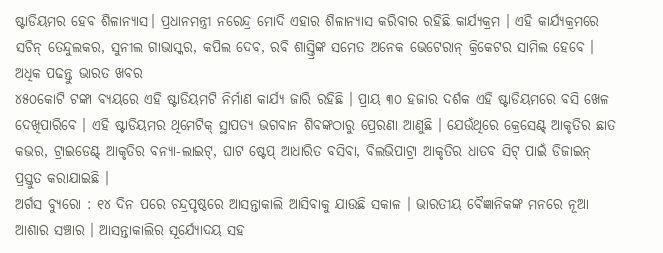ଷ୍ଟାଡିୟମର ହେବ ଶିଳାନ୍ୟାସ। ପ୍ରଧାନମନ୍ତ୍ରୀ ନରେନ୍ଦ୍ର ମୋଦି ଏହାର ଶିଳାନ୍ୟାସ କରିବାର ରହିଛି କାର୍ଯ୍ୟକ୍ରମ । ଏହି କାର୍ଯ୍ୟକ୍ରମରେ ସଚିନ୍ ତେନ୍ଦୁଲକର, ସୁନୀଲ ଗାଭାସ୍କର, କପିଲ ଦେବ, ରବି ଶାସ୍ତ୍ରିଙ୍କ ସମେତ ଅନେକ ଭେଟେରାନ୍ କ୍ରିକେଟର ସାମିଲ ହେବେ ।
ଅଧିକ ପଢନ୍ତୁ ଭାରତ ଖବର
୪୫୦କୋଟି ଟଙ୍କା ବ୍ୟୟରେ ଏହି ଷ୍ଟାଡିୟମଟି ନିର୍ମାଣ କାର୍ଯ୍ୟ ଜାରି ରହିଛି । ପ୍ରାୟ ୩୦ ହଜାର ଦର୍ଶକ ଏହି ଷ୍ଟାଡିୟମରେ ବସି ଖେଳ ଦେଖିପାରିବେ । ଏହି ଷ୍ଟାଡିୟମର ଥିମେଟିକ୍ ସ୍ଥାପତ୍ୟ ଭଗବାନ ଶିବଙ୍କଠାରୁ ପ୍ରେରଣା ଆଣୁଛି । ଯେଉଁଥିରେ କ୍ରେସେଣ୍ଟ୍ ଆକୃତିର ଛାତ କଭର, ଟ୍ରାଇଡେଣ୍ଟ୍ ଆକୃତିର ବନ୍ୟା-ଲାଇଟ୍, ଘାଟ ଷ୍ଟେପ୍ ଆଧାରିତ ବସିବା, ବିଲଭିପାଟ୍ରା ଆକୃତିର ଧାତବ ସିଟ୍ ପାଇଁ ଡିଜାଇନ୍ ପ୍ରସ୍ତୁତ କରାଯାଇଛି ।
ଅର୍ଗସ ବ୍ୟୁରୋ : ୧୪ ଦିନ ପରେ ଚନ୍ଦ୍ରପୃଷ୍ଠରେ ଆସନ୍ତାକାଲି ଆସିବାକୁ ଯାଉଛି ସକାଳ । ଭାରତୀୟ ବୈଜ୍ଞାନିକଙ୍କ ମନରେ ନୂଆ ଆଶାର ସଞ୍ଚାର । ଆସନ୍ତାକାଲିର ସୂର୍ଯ୍ୟୋଦୟ ସହ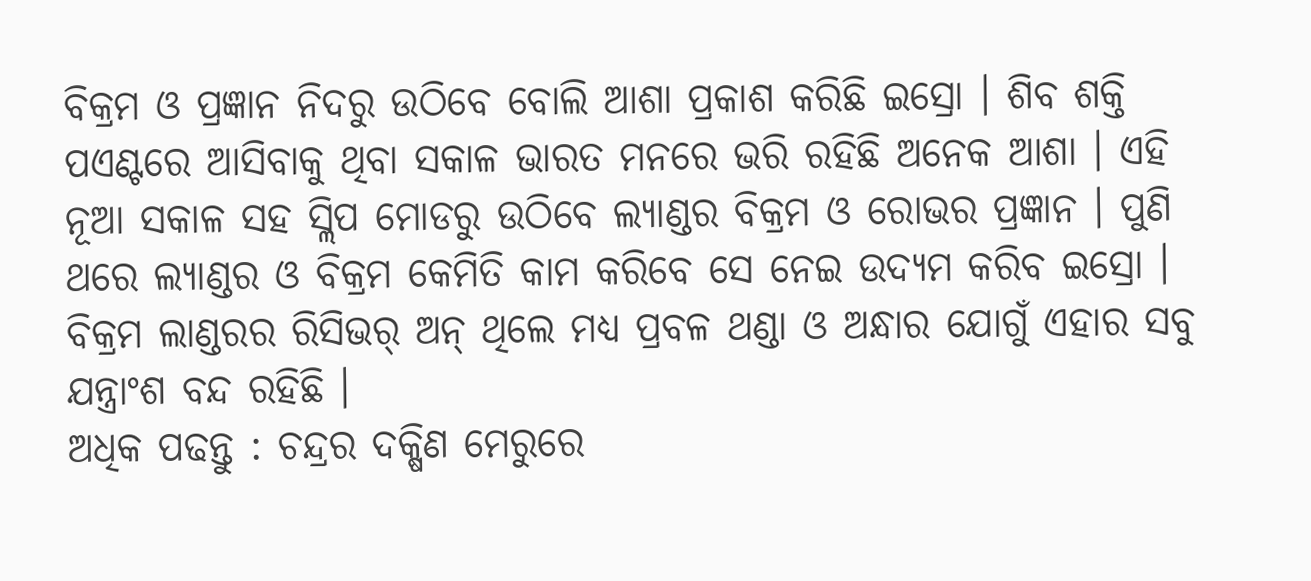ବିକ୍ରମ ଓ ପ୍ରଜ୍ଞାନ ନିଦରୁ ଉଠିବେ ବୋଲି ଆଶା ପ୍ରକାଶ କରିଛି ଇସ୍ରୋ । ଶିବ ଶକ୍ତି ପଏଣ୍ଟରେ ଆସିବାକୁ ଥିବା ସକାଳ ଭାରତ ମନରେ ଭରି ରହିଛି ଅନେକ ଆଶା । ଏହି ନୂଆ ସକାଳ ସହ ସ୍ଲିପ ମୋଡରୁ ଉଠିବେ ଲ୍ୟାଣ୍ଡର ବିକ୍ରମ ଓ ରୋଭର ପ୍ରଜ୍ଞାନ । ପୁଣି ଥରେ ଲ୍ୟାଣ୍ଡର ଓ ବିକ୍ରମ କେମିତି କାମ କରିବେ ସେ ନେଇ ଉଦ୍ୟମ କରିବ ଇସ୍ରୋ । ବିକ୍ରମ ଲାଣ୍ଡରର ରିସିଭର୍ ଅନ୍ ଥିଲେ ମଧ୍ୟ ପ୍ରବଳ ଥଣ୍ଡା ଓ ଅନ୍ଧାର ଯୋଗୁଁ ଏହାର ସବୁ ଯନ୍ତ୍ରାଂଶ ବନ୍ଦ ରହିଛି ।
ଅଧିକ ପଢନ୍ତୁ : ଚନ୍ଦ୍ରର ଦକ୍ଷିଣ ମେରୁରେ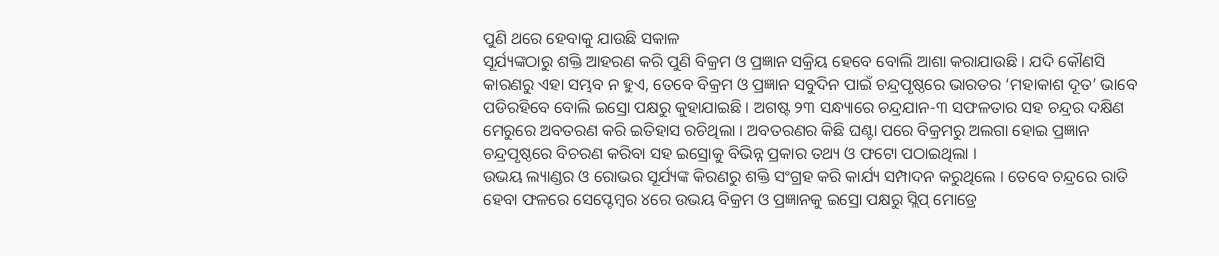ପୁଣି ଥରେ ହେବାକୁ ଯାଉଛି ସକାଳ
ସୂର୍ଯ୍ୟଙ୍କଠାରୁ ଶକ୍ତି ଆହରଣ କରି ପୁଣି ବିକ୍ରମ ଓ ପ୍ରଜ୍ଞାନ ସକ୍ରିୟ ହେବେ ବୋଲି ଆଶା କରାଯାଉଛି । ଯଦି କୌଣସି କାରଣରୁ ଏହା ସମ୍ଭବ ନ ହୁଏ, ତେବେ ବିକ୍ରମ ଓ ପ୍ରଜ୍ଞାନ ସବୁଦିନ ପାଇଁ ଚନ୍ଦ୍ରପୃଷ୍ଠରେ ଭାରତର ‘ମହାକାଶ ଦୂତ’ ଭାବେ ପଡିରହିବେ ବୋଲି ଇସ୍ରୋ ପକ୍ଷରୁ କୁହାଯାଇଛି । ଅଗଷ୍ଟ ୨୩ ସନ୍ଧ୍ୟାରେ ଚନ୍ଦ୍ରଯାନ-୩ ସଫଳତାର ସହ ଚନ୍ଦ୍ରର ଦକ୍ଷିଣ ମେରୁରେ ଅବତରଣ କରି ଇତିହାସ ରଚିଥିଲା । ଅବତରଣର କିଛି ଘଣ୍ଟା ପରେ ବିକ୍ରମରୁ ଅଲଗା ହୋଇ ପ୍ରଜ୍ଞାନ ଚନ୍ଦ୍ରପୃଷ୍ଠରେ ବିଚରଣ କରିବା ସହ ଇସ୍ରୋକୁ ବିଭିନ୍ନ ପ୍ରକାର ତଥ୍ୟ ଓ ଫଟୋ ପଠାଇଥିଲା ।
ଉଭୟ ଲ୍ୟାଣ୍ଡର ଓ ରୋଭର ସୂର୍ଯ୍ୟଙ୍କ କିରଣରୁ ଶକ୍ତି ସଂଗ୍ରହ କରି କାର୍ଯ୍ୟ ସମ୍ପାଦନ କରୁଥିଲେ । ତେବେ ଚନ୍ଦ୍ରରେ ରାତି ହେବା ଫଳରେ ସେପ୍ଟେମ୍ବର ୪ରେ ଉଭୟ ବିକ୍ରମ ଓ ପ୍ରଜ୍ଞାନକୁ ଇସ୍ରୋ ପକ୍ଷରୁ ସ୍ଲିପ୍ ମୋଡ୍ରେ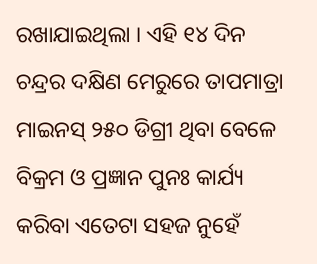ରଖାଯାଇଥିଲା । ଏହି ୧୪ ଦିନ ଚନ୍ଦ୍ରର ଦକ୍ଷିଣ ମେରୁରେ ତାପମାତ୍ରା ମାଇନସ୍ ୨୫୦ ଡିଗ୍ରୀ ଥିବା ବେଳେ ବିକ୍ରମ ଓ ପ୍ରଜ୍ଞାନ ପୁନଃ କାର୍ଯ୍ୟ କରିବା ଏତେଟା ସହଜ ନୁହେଁ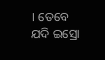। ତେବେ ଯଦି ଇସ୍ରୋ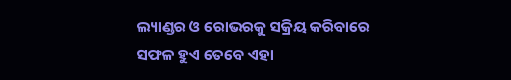ଲ୍ୟାଣ୍ଡର ଓ ରୋଭରକୁ ସକ୍ରିୟ କରିବାରେ ସଫଳ ହୁଏ ତେବେ ଏହା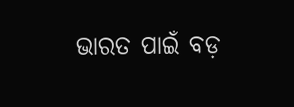ଭାରତ ପାଇଁ ବଡ଼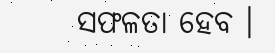ସଫଳତା ହେବ ।